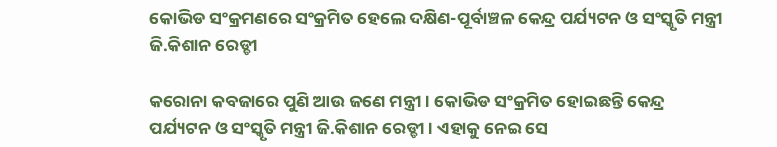କୋଭିଡ ସଂକ୍ରମଣରେ ସଂକ୍ରମିତ ହେଲେ ଦକ୍ଷିଣ-ପୂର୍ବାଞ୍ଚଳ କେନ୍ଦ୍ର ପର୍ଯ୍ୟଟନ ଓ ସଂସ୍କୃତି ମନ୍ତ୍ରୀ ଜି.କିଶାନ ରେଡ୍ଡୀ

କରୋନା କବଜାରେ ପୁଣି ଆଉ ଜଣେ ମନ୍ତ୍ରୀ । କୋଭିଡ ସଂକ୍ରମିତ ହୋଇଛନ୍ତି କେନ୍ଦ୍ର ପର୍ଯ୍ୟଟନ ଓ ସଂସ୍କୃତି ମନ୍ତ୍ରୀ ଜି.କିଶାନ ରେଡ୍ଡୀ । ଏହାକୁ ନେଇ ସେ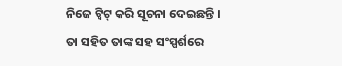ନିଜେ ଟ୍ବିଟ୍‌ କରି ସୂଚନା ଦେଇଛନ୍ତି । ତା ସହିତ ତାଙ୍କ ସହ ସଂସ୍ପର୍ଶରେ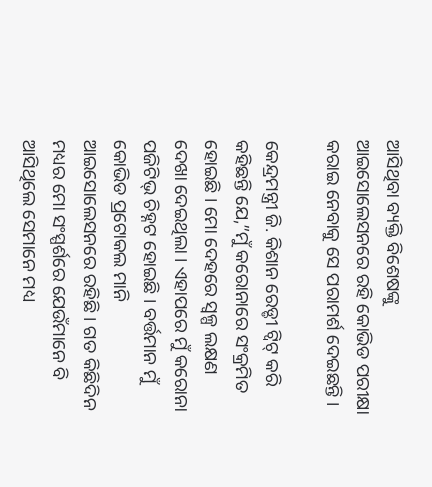ଆସିଥିବା ବ୍ୟକ୍ତି ବିଶେଷଙ୍କୁ ଆଇସୋଲେସନରେ ରହି କୋଭିଡ ପରୀକ୍ଷା କରାଇ ନେବାକୁ ସେ ପରାମର୍ଶ ଦେଇଛନ୍ତି ।

କେନ୍ଦ୍ରମନ୍ତ୍ରୀ ଜି. କିଶାନ ରେଡ୍ଡୀ ଟ୍ବିଟ୍‌ କରି କହିଛନ୍ତି ଯେ,”ମୁଁ କରୋନାରେ ସଂକ୍ରମିତ ହୋଇଛି । ମୋ ଦେହରେ ସ୍ବଳ୍ପ ଲକ୍ଷଣ ଦେଖା ଦେଇଥିଲା । ଏହାପରେ ମୁଁ କରୋନା ପଜିଟିଭ୍‌ ଚିହ୍ନଟ ହୋଇଛି । ବର୍ତ୍ତମାନ ମୁଁ କୋଭିଡ ପ୍ରଟୋକଲ ମାନି ଆଇସୋଲେସନରେ ରହିଛି । ଗତ କିଛିଦିନ ମଧ୍ୟର ମୋ ସଂସ୍ପର୍ଶରେ ଯେଉଁମାନେ ବି ଆସିଥିଲେ ସେମାନେ ମଧ୍ୟ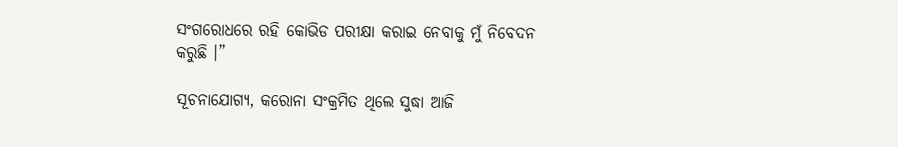ସଂଗରୋଧରେ ରହି କୋଭିଡ ପରୀକ୍ଷା କରାଇ ନେବାକୁ ମୁଁ ନିବେଦନ କରୁଛି ।”

ସୂଚନାଯୋଗ୍ୟ, କରୋନା ସଂକ୍ରମିତ ଥିଲେ ସୁଦ୍ଧା ଆଜି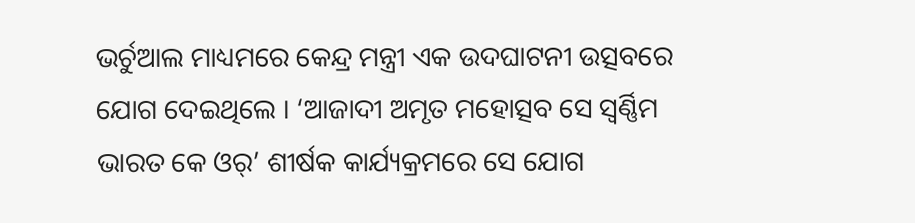ଭର୍ଚୁଆଲ ମାଧ୍ୟମରେ କେନ୍ଦ୍ର ମନ୍ତ୍ରୀ ଏକ ଉଦଘାଟନୀ ଉତ୍ସବରେ ଯୋଗ ଦେଇଥିଲେ । ‘ଆଜାଦୀ ଅମୃତ ମହୋତ୍ସବ ସେ ସ୍ବର୍ଣ୍ଣିମ ଭାରତ କେ ଓର୍‌’ ଶୀର୍ଷକ କାର୍ଯ୍ୟକ୍ରମରେ ସେ ଯୋଗ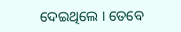ଦେଇଥିଲେ । ତେବେ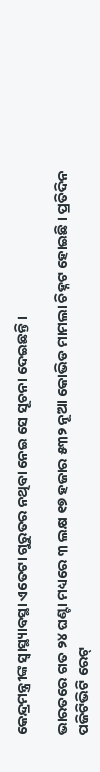କେନ୍ଦ୍ରମନ୍ତ୍ରୀଙ୍କ ସ୍ବାସ୍ଥ୍ୟାବସ୍ଥା ଏତେଟା ଗୁରୁତର ନଥିବା ନେଇ ସେ ସୂଚନା ଦେଇଛନ୍ତି ।

ଭାରତରେ ଗତ ୨୪ ଘଣ୍ଟା ମଧ୍ୟରେ ୩ ଲକ୍ଷ ୧୭ ହଜାର ୫୩୨ ନୂଆ କୋଭିଡ ମାମଲା ଚିହ୍ନଟ ହୋଇଛି । ପ୍ରତିଦିନ ପଜିଟିଭିଟି ରେଟ୍‌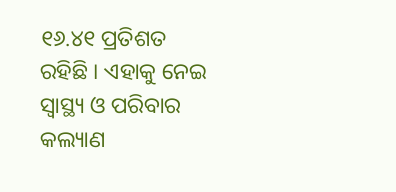୧୬.୪୧ ପ୍ରତିଶତ ରହିଛି । ଏହାକୁ ନେଇ ସ୍ବାସ୍ଥ୍ୟ ଓ ପରିବାର କଲ୍ୟାଣ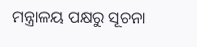ମନ୍ତ୍ରାଳୟ ପକ୍ଷରୁ ସୂଚନା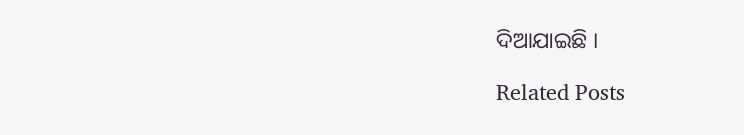ଦିଆଯାଇଛି ।

Related Posts